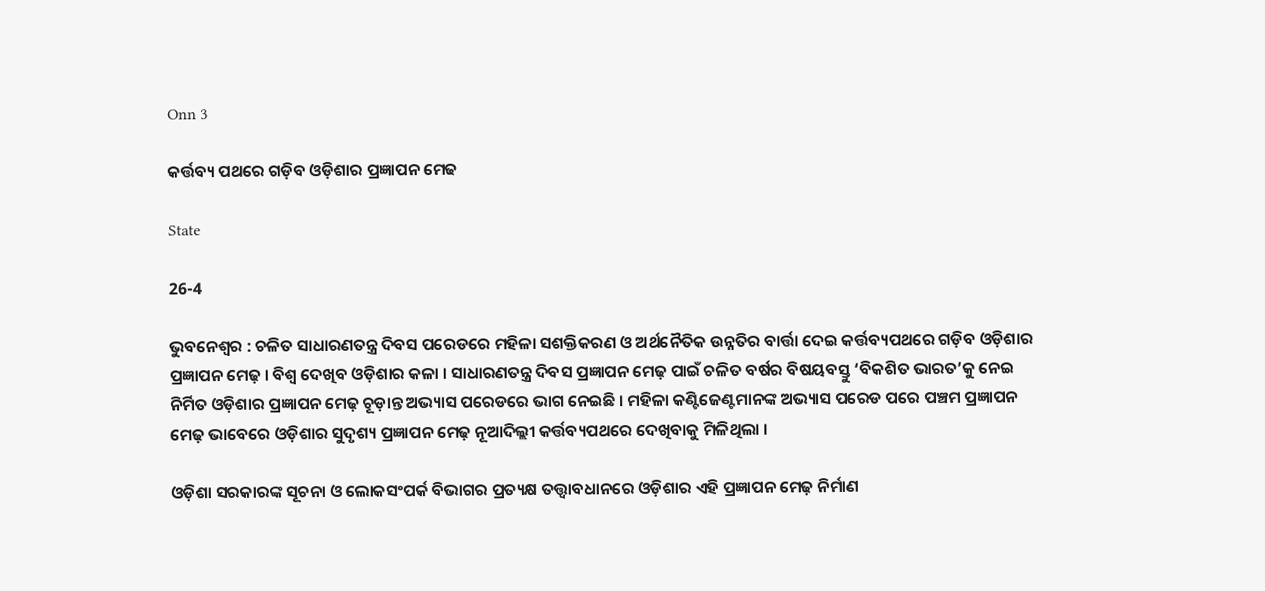Onn 3

କର୍ତ୍ତବ୍ୟ ପଥରେ ଗଡ଼ିବ ଓଡ଼ିଶାର ପ୍ରଜ୍ଞାପନ ମେଢ

State

26-4

ଭୁବନେଶ୍ୱର : ଚଳିତ ସାଧାରଣତନ୍ତ୍ର ଦିବସ ପରେଡରେ ମହିଳା ସଶକ୍ତିକରଣ ଓ ଅର୍ଥନୈତିକ ଉନ୍ନତିର ବାର୍ତ୍ତା ଦେଇ କର୍ତ୍ତବ୍ୟପଥରେ ଗଡ଼ିବ ଓଡ଼ିଶାର ପ୍ରଜ୍ଞାପନ ମେଢ଼ । ବିଶ୍ବ ଦେଖିବ ଓଡ଼ିଶାର କଳା । ସାଧାରଣତନ୍ତ୍ର ଦିବସ ପ୍ରଜ୍ଞାପନ ମେଢ଼ ପାଇଁ ଚଳିତ ବର୍ଷର ବିଷୟବସ୍ତୁ ‘ବିକଶିତ ଭାରତ’କୁ ନେଇ ନିର୍ମିତ ଓଡ଼ିଶାର ପ୍ରଜ୍ଞାପନ ମେଢ଼ ଚୂଡ଼ାନ୍ତ ଅଭ୍ୟାସ ପରେଡରେ ଭାଗ ନେଇଛି । ମହିଳା କଣ୍ଟିଜେଣ୍ଟମାନଙ୍କ ଅଭ୍ୟାସ ପରେଡ ପରେ ପଞ୍ଚମ ପ୍ରଜ୍ଞାପନ ମେଢ଼ ଭାବେରେ ଓଡ଼ିଶାର ସୁଦୃଶ୍ୟ ପ୍ରଜ୍ଞାପନ ମେଢ଼ ନୂଆଦିଲ୍ଲୀ କର୍ତ୍ତବ୍ୟପଥରେ ଦେଖିବାକୁ ମିଳିଥିଲା ।

ଓଡ଼ିଶା ସରକାରଙ୍କ ସୂଚନା ଓ ଲୋକସଂପର୍କ ବିଭାଗର ପ୍ରତ୍ୟକ୍ଷ ତତ୍ତ୍ବାବଧାନରେ ଓଡ଼ିଶାର ଏହି ପ୍ରଜ୍ଞାପନ ମେଢ଼ ନିର୍ମାଣ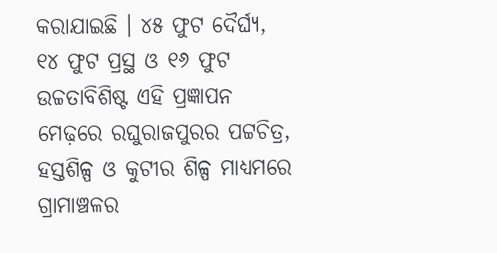କରାଯାଇଛି । ୪୫ ଫୁଟ ଦୈର୍ଘ୍ୟ, ୧୪ ଫୁଟ ପ୍ରସ୍ଥ ଓ ୧୬ ଫୁଟ ଉଚ୍ଚତାବିଶିଷ୍ଟ ଏହି ପ୍ରଜ୍ଞାପନ ମେଢ଼ରେ ରଘୁରାଜପୁରର ପଟ୍ଟଚିତ୍ର, ହସ୍ତଶିଳ୍ପ ଓ କୁଟୀର ଶିଳ୍ପ ମାଧ୍ୟମରେ ଗ୍ରାମାଞ୍ଚଳର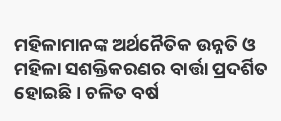ମହିଳାମାନଙ୍କ ଅର୍ଥନୈତିକ ଉନ୍ନତି ଓ ମହିଳା ସଶକ୍ତିକରଣର ବାର୍ତ୍ତା ପ୍ରଦର୍ଶିତ ହୋଇଛି । ଚଳିତ ବର୍ଷ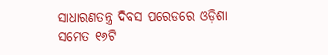ସାଧାରଣତନ୍ତ୍ର ଦିବସ ପରେଡରେ ଓଡ଼ିଶା ସମେତ ୧୬ଟି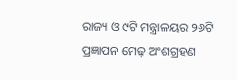ରାଜ୍ୟ ଓ ୯ଟି ମନ୍ତ୍ରାଳୟର ୨୬ଟି ପ୍ରଜ୍ଞାପନ ମେଢ଼ ଅଂଶଗ୍ରହଣ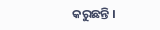କରୁଛନ୍ତି ।